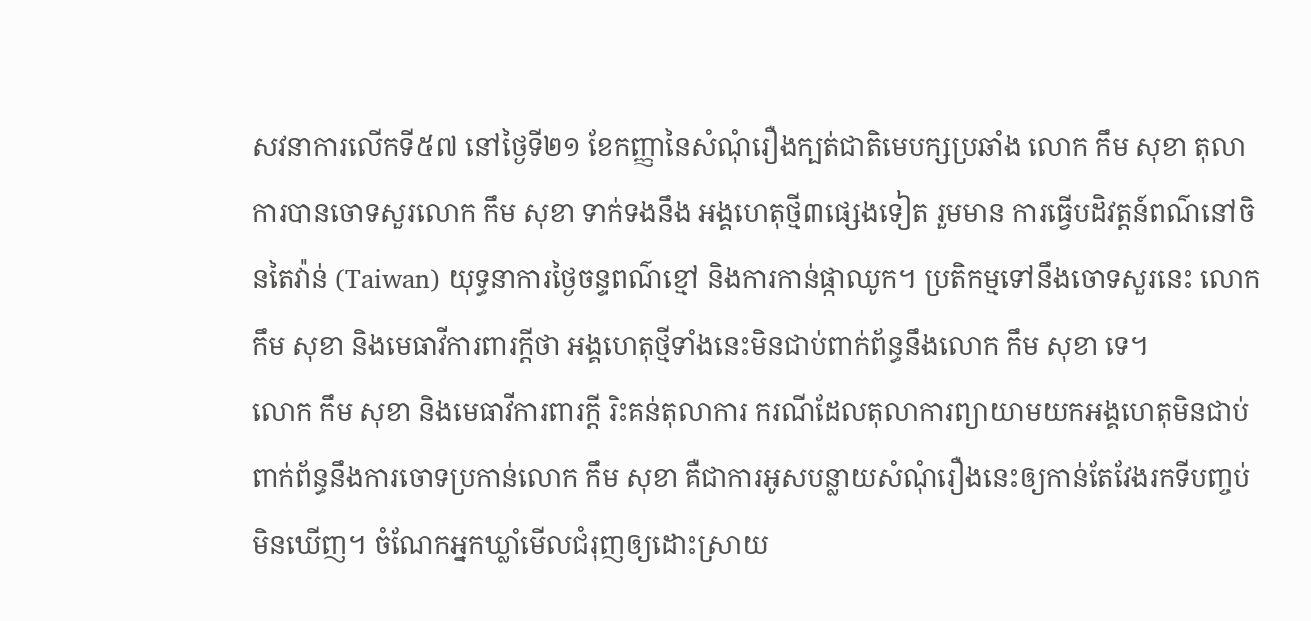សវនាការលើកទី៥៧ នៅថ្ងៃទី២១ ខែកញ្ញានៃសំណុំរឿងក្បត់ជាតិមេបក្សប្រឆាំង លោក កឹម សុខា តុលាការបានចោទសួរលោក កឹម សុខា ទាក់ទងនឹង អង្គហេតុថ្មី៣ផ្សេងទៀត រួមមាន ការធ្វើបដិវត្តន៍ពណ៌នៅចិនតៃវ៉ាន់ (Taiwan) យុទ្ធនាការថ្ងៃចន្ទពណ៌ខ្មៅ និងការកាន់ផ្កាឈូក។ ប្រតិកម្មទៅនឹងចោទសួរនេះ លោក កឹម សុខា និងមេធាវីការពារក្ដីថា អង្គហេតុថ្មីទាំងនេះមិនជាប់ពាក់ព័ន្ធនឹងលោក កឹម សុខា ទេ។
លោក កឹម សុខា និងមេធាវីការពារក្ដី រិះគន់តុលាការ ករណីដែលតុលាការព្យាយាមយកអង្គហេតុមិនជាប់ពាក់ព័ន្ធនឹងការចោទប្រកាន់លោក កឹម សុខា គឺជាការអូសបន្លាយសំណុំរឿងនេះឲ្យកាន់តែវែងរកទីបញ្ចប់មិនឃើញ។ ចំណែកអ្នកឃ្លាំមើលជំរុញឲ្យដោះស្រាយ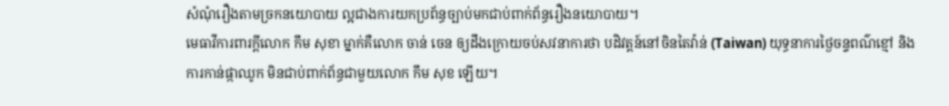សំណុំរឿងតាមច្រកនយោបាយ ល្អជាងការយកប្រព័ន្ធច្បាប់មកជាប់ពាក់ព័ន្ធរឿងនយោបាយ។
មេធាវីការពារក្ដីលោក កឹម សុខា ម្នាក់គឺលោក ចាន់ ចេន ឲ្យដឹងក្រោយចប់សវនាការថា បដិវត្តន៍នៅចិនតៃវ៉ាន់ (Taiwan) យុទ្ធនាការថ្ងៃចន្ទពណ៌ខ្មៅ និងការកាន់ផ្កាឈូក មិនជាប់ពាក់ព័ន្ធជាមួយលោក កឹម សុខ ឡើយ។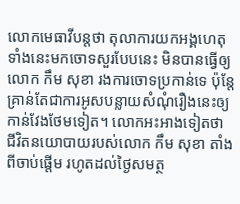លោកមេធាវីបន្តថា តុលាការយកអង្គហេតុទាំងនេះមកចោទសួរបែបនេះ មិនបានធ្វើឲ្យលោក កឹម សុខា រងការចោទប្រកាន់ទេ ប៉ុន្តែ គ្រាន់តែជាការអូសបន្លាយសំណុំរឿងនេះឲ្យកាន់វែងថែមទៀត។ លោកអះអាងទៀតថា ជីវិតនយោបាយរបស់លោក កឹម សុខា តាំងពីចាប់ផ្ដើម រហូតដល់ថ្ងៃសមត្ថ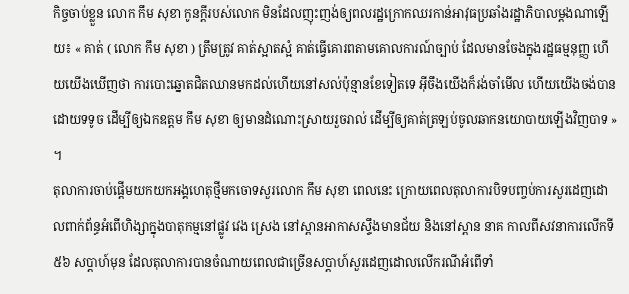កិច្ចចាប់ខ្លួន លោក កឹម សុខា កូនក្ដីរបស់លោក មិនដែលញុះញង់ឲ្យពលរដ្ឋក្រោកឈរកាន់អាវុធប្រឆាំងរដ្ឋាភិបាលម្ដងណាឡើយ៖ « គាត់ ( លោក កឹម សុខា ) ត្រឹមត្រូវ គាត់ស្អាតស្អំ គាត់ធ្វើគោរពតាមគោលការណ៍ច្បាប់ ដែលមានចែងក្នុងរដ្ឋធម្មនុញ្ញ ហើយយើងឃើញថា ការបោះឆ្នោតជិតឈានមកដល់ហើយនៅសល់ប៉ុន្មានខែទៀតទេ អ៊ីចឹងយើងក៏រង់ចាំមើល ហើយយើងចង់បានដោយទទូច ដើម្បីឲ្យឯកឧត្តម កឹម សុខា ឲ្យមានដំណោះស្រាយរួចរាល់ ដើម្បីឲ្យគាត់ត្រឡប់ចូលឆាកនយោបាយឡើងវិញបាទ » ។
តុលាការចាប់ផ្ដើមយកយកអង្គហេតុថ្មីមកចោទសួរលោក កឹម សុខា ពេលនេះ ក្រោយពេលតុលាការបិទបញ្ចប់ការសួរដេញដោលពាក់ព័ន្ធអំពើហិង្សាក្នុងបាតុកម្មនៅផ្លូវ វេង ស្រេង នៅស្ពានអាកាសស្ទឹងមានជ័យ និងនៅស្ពាន នាគ កាលពីសវនាការលើកទី៥៦ សប្ដាហ៍មុន ដែលតុលាការបានចំណាយពេលជាច្រើនសប្ដាហ៍សួរដេញដោលលើករណីអំពើទាំ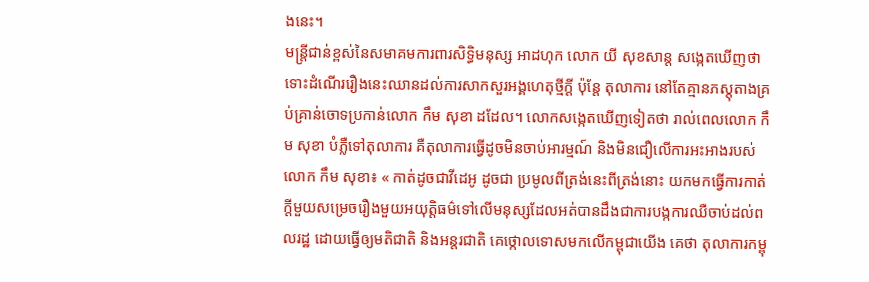ងនេះ។
មន្ត្រីជាន់ខ្ពស់នៃសមាគមការពារសិទ្ធិមនុស្ស អាដហុក លោក យី សុខសាន្ត សង្កេតឃើញថា ទោះដំណើររឿងនេះឈានដល់ការសាកសួរអង្គហេតុថ្មីក្ដី ប៉ុន្តែ តុលាការ នៅតែគ្មានភស្តុតាងគ្រប់គ្រាន់ចោទប្រកាន់លោក កឹម សុខា ដដែល។ លោកសង្កេតឃើញទៀតថា រាល់ពេលលោក កឹម សុខា បំភ្លឺទៅតុលាការ គឺតុលាការធ្វើដូចមិនចាប់អារម្មណ៍ និងមិនជឿលើការអះអាងរបស់លោក កឹម សុខា៖ « កាត់ដូចជាវីដេអូ ដូចជា ប្រមូលពីត្រង់នេះពីត្រង់នោះ យកមកធ្វើការកាត់ក្ដីមួយសម្រេចរឿងមួយអយុត្តិធម៌ទៅលើមនុស្សដែលអត់បានដឹងជាការបង្កការឈឺចាប់ដល់ពលរដ្ឋ ដោយធ្វើឲ្យមតិជាតិ និងអន្តរជាតិ គេថ្កោលទោសមកលើកម្ពុជាយើង គេថា តុលាការកម្ពុ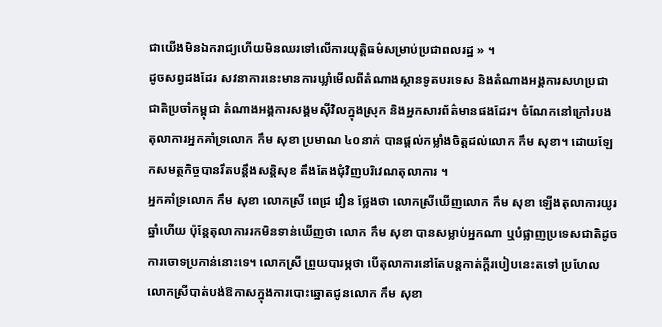ជាយើងមិនឯករាជ្យហើយមិនឈរទៅលើការយុត្តិធម៌សម្រាប់ប្រជាពលរដ្ឋ » ។
ដូចសព្វដងដែរ សវនាការនេះមានការឃ្លាំមើលពីតំណាងស្ថានទូតបរទេស និងតំណាងអង្គការសហប្រជាជាតិប្រចាំកម្ពុជា តំណាងអង្គការសង្គមស៊ីវិលក្នុងស្រុក និងអ្នកសារព័ត៌មានផងដែរ។ ចំណែកនៅក្រៅរបងតុលាការអ្នកគាំទ្រលោក កឹម សុខា ប្រមាណ ៤០នាក់ បានផ្ដល់កម្លាំងចិត្តដល់លោក កឹម សុខា។ ដោយឡែកសមត្ថកិច្ចបានរឹតបន្តឹងសន្តិសុខ តឹងតែងជុំវិញបរិវេណតុលាការ ។
អ្នកគាំទ្រលោក កឹម សុខា លោកស្រី ពេជ្រ វឿន ថ្លែងថា លោកស្រីឃើញលោក កឹម សុខា ឡើងតុលាការយូរឆ្នាំហើយ ប៉ុន្តែតុលាការរកមិនទាន់ឃើញថា លោក កឹម សុខា បានសម្លាប់អ្នកណា ឬបំផ្លាញប្រទេសជាតិដូចការចោទប្រកាន់នោះទេ។ លោកស្រី ព្រួយបារម្ភថា បើតុលាការនៅតែបន្តកាត់ក្ដីរបៀបនេះតទៅ ប្រហែលលោកស្រីបាត់បង់ឱកាសក្នុងការបោះឆ្នោតជូនលោក កឹម សុខា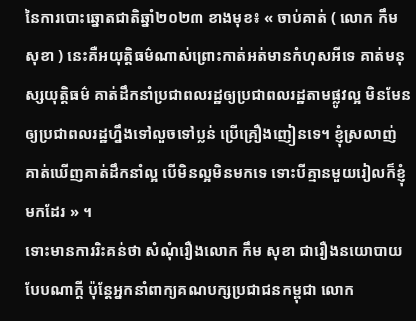នៃការបោះឆ្នោតជាតិឆ្នាំ២០២៣ ខាងមុខ៖ « ចាប់គាត់ ( លោក កឹម សុខា ) នេះគឺអយុត្តិធម៌ណាស់ព្រោះកាត់អត់មានកំហុសអីទេ គាត់មនុស្សយុត្តិធម៌ គាត់ដឹកនាំប្រជាពលរដ្ឋឲ្យប្រជាពលរដ្ឋតាមផ្លូវល្អ មិនមែនឲ្យប្រជាពលរដ្ឋហ្នឹងទៅលួចទៅប្លន់ ប្រើគ្រឿងញៀនទេ។ ខ្ញុំស្រលាញ់ គាត់ឃើញគាត់ដឹកនាំល្អ បើមិនល្អមិនមកទេ ទោះបីគ្មានមួយរៀលក៏ខ្ញុំមកដែរ » ។
ទោះមានការរិះគន់ថា សំណុំរឿងលោក កឹម សុខា ជារឿងនយោបាយ បែបណាក្ដី ប៉ុន្តែអ្នកនាំពាក្យគណបក្សប្រជាជនកម្ពុជា លោក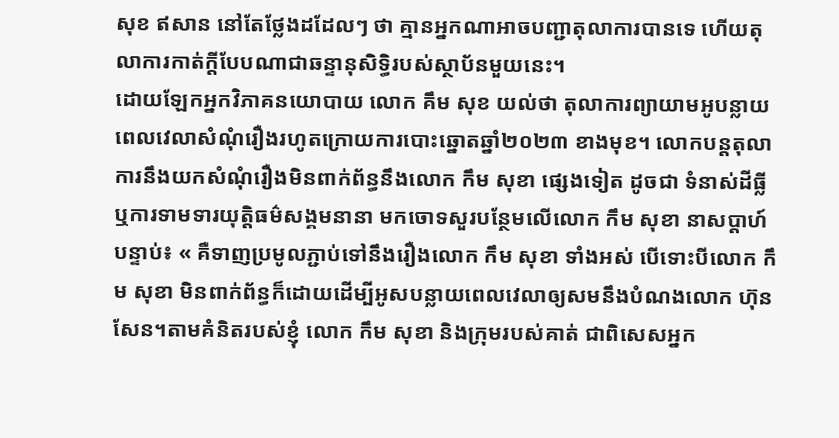សុខ ឥសាន នៅតែថ្លែងដដែលៗ ថា គ្មានអ្នកណាអាចបញ្ជាតុលាការបានទេ ហើយតុលាការកាត់ក្ដីបែបណាជាឆន្ទានុសិទ្ធិរបស់ស្ថាប័នមួយនេះ។
ដោយឡែកអ្នកវិភាគនយោបាយ លោក គឹម សុខ យល់ថា តុលាការព្យាយាមអូបន្លាយពេលវេលាសំណុំរឿងរហូតក្រោយការបោះឆ្នោតឆ្នាំ២០២៣ ខាងមុខ។ លោកបន្តតុលាការនឹងយកសំណុំរឿងមិនពាក់ព័ន្ធនឹងលោក កឹម សុខា ផ្សេងទៀត ដូចជា ទំនាស់ដីធ្លី ឬការទាមទារយុត្តិធម៌សង្គមនានា មកចោទសួរបន្ថែមលើលោក កឹម សុខា នាសប្ដាហ៍បន្ទាប់៖ « គឺទាញប្រមូលភ្ជាប់ទៅនឹងរឿងលោក កឹម សុខា ទាំងអស់ បើទោះបីលោក កឹម សុខា មិនពាក់ព័ន្ធក៏ដោយដើម្បីអូសបន្លាយពេលវេលាឲ្យសមនឹងបំណងលោក ហ៊ុន សែន។តាមគំនិតរបស់ខ្ញុំ លោក កឹម សុខា និងក្រុមរបស់គាត់ ជាពិសេសអ្នក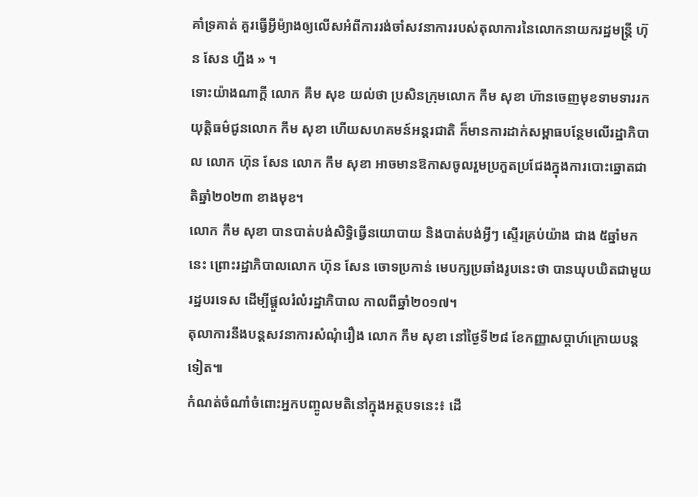គាំទ្រគាត់ គួរធ្វើអ្វីម៉្យាងឲ្យលើសអំពីការរង់ចាំសវនាការរបស់តុលាការនៃលោកនាយករដ្ឋមន្ត្រី ហ៊ុន សែន ហ្នឹង » ។
ទោះយ៉ាងណាក្ដី លោក គឹម សុខ យល់ថា ប្រសិនក្រុមលោក កឹម សុខា ហ៊ានចេញមុខទាមទាររកយុត្តិធម៌ជូនលោក កឹម សុខា ហើយសហគមន៍អន្តរជាតិ ក៏មានការដាក់សម្ពាធបន្ថែមលើរដ្ឋាភិបាល លោក ហ៊ុន សែន លោក កឹម សុខា អាចមានឱកាសចូលរួមប្រកួតប្រជែងក្នុងការបោះឆ្នោតជាតិឆ្នាំ២០២៣ ខាងមុខ។
លោក កឹម សុខា បានបាត់បង់សិទ្ធិធ្វើនយោបាយ និងបាត់បង់អ្វីៗ ស្ទើរគ្រប់យ៉ាង ជាង ៥ឆ្នាំមកនេះ ព្រោះរដ្ឋាភិបាលលោក ហ៊ុន សែន ចោទប្រកាន់ មេបក្សប្រឆាំងរូបនេះថា បានឃុបឃិតជាមួយរដ្ឋបរទេស ដើម្បីផ្ដួលរំលំរដ្ឋាភិបាល កាលពីឆ្នាំ២០១៧។
តុលាការនឹងបន្តសវនាការសំណុំរឿង លោក កឹម សុខា នៅថ្ងៃទី២៨ ខែកញ្ញាសប្ដាហ៍ក្រោយបន្តទៀត៕
កំណត់ចំណាំចំពោះអ្នកបញ្ចូលមតិនៅក្នុងអត្ថបទនេះ៖ ដើ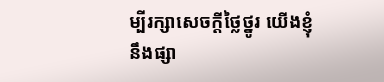ម្បីរក្សាសេចក្ដីថ្លៃថ្នូរ យើងខ្ញុំនឹងផ្សា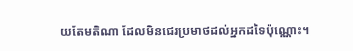យតែមតិណា ដែលមិនជេរប្រមាថដល់អ្នកដទៃប៉ុណ្ណោះ។